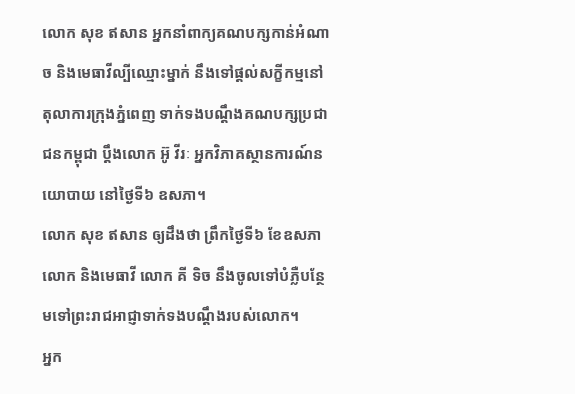លោក សុខ ឥសាន អ្នកនាំពាក្យគណបក្សកាន់អំណាច និងមេធាវីល្បីឈ្មោះម្នាក់ នឹងទៅផ្តល់សក្ខីកម្មនៅតុលាការក្រុងភ្នំពេញ ទាក់ទងបណ្ដឹងគណបក្សប្រជាជនកម្ពុជា ប្ដឹងលោក អ៊ូ វីរៈ អ្នកវិភាគស្ថានការណ៍នយោបាយ នៅថ្ងៃទី៦ ឧសភា។
លោក សុខ ឥសាន ឲ្យដឹងថា ព្រឹកថ្ងៃទី៦ ខែឧសភា លោក និងមេធាវី លោក គី ទិច នឹងចូលទៅបំភ្លឺបន្ថែមទៅព្រះរាជអាជ្ញាទាក់ទងបណ្ដឹងរបស់លោក។
អ្នក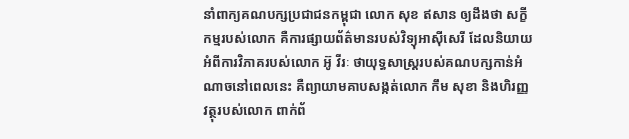នាំពាក្យគណបក្សប្រជាជនកម្ពុជា លោក សុខ ឥសាន ឲ្យដឹងថា សក្ខីកម្មរបស់លោក គឺការផ្សាយព័ត៌មានរបស់វិទ្យុអាស៊ីសេរី ដែលនិយាយអំពីការវិភាគរបស់លោក អ៊ូ វីរៈ ថាយុទ្ធសាស្ត្ររបស់គណបក្សកាន់អំណាចនៅពេលនេះ គឺព្យាយាមគាបសង្កត់លោក កឹម សុខា និងហិរញ្ញវត្ថុរបស់លោក ពាក់ព័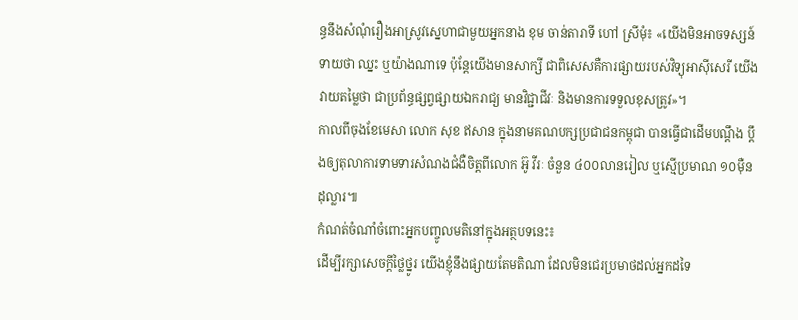ន្ធនឹងសំណុំរឿងអាស្រូវស្នេហាជាមួយអ្នកនាង ខុម ចាន់តារាទី ហៅ ស្រីមុំ៖ «យើងមិនអាចទស្សន៍ទាយថា ឈ្នះ ឬយ៉ាងណាទេ ប៉ុន្តែយើងមានសាក្សី ជាពិសេសគឺការផ្សាយរបស់វិទ្យុអាស៊ីសេរី យើងវាយតម្លៃថា ជាប្រព័ន្ធផ្សព្វផ្សាយឯករាជ្យ មានវិជ្ជាជីវៈ និងមានការទទួលខុសត្រូវ»។
កាលពីចុងខែមេសា លោក សុខ ឥសាន ក្នុងនាមគណបក្សប្រជាជនកម្ពុជា បានធ្វើជាដើមបណ្ដឹង ប្ដឹងឲ្យតុលាការទាមទារសំណងជំងឺចិត្តពីលោក អ៊ូ វីរៈ ចំនួន ៤០០លានរៀល ឬស្មើប្រមាណ ១០ម៉ឺនដុល្លារ៕
កំណត់ចំណាំចំពោះអ្នកបញ្ចូលមតិនៅក្នុងអត្ថបទនេះ៖
ដើម្បីរក្សាសេចក្ដីថ្លៃថ្នូរ យើងខ្ញុំនឹងផ្សាយតែមតិណា ដែលមិនជេរប្រមាថដល់អ្នកដទៃ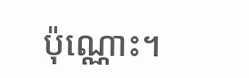ប៉ុណ្ណោះ។